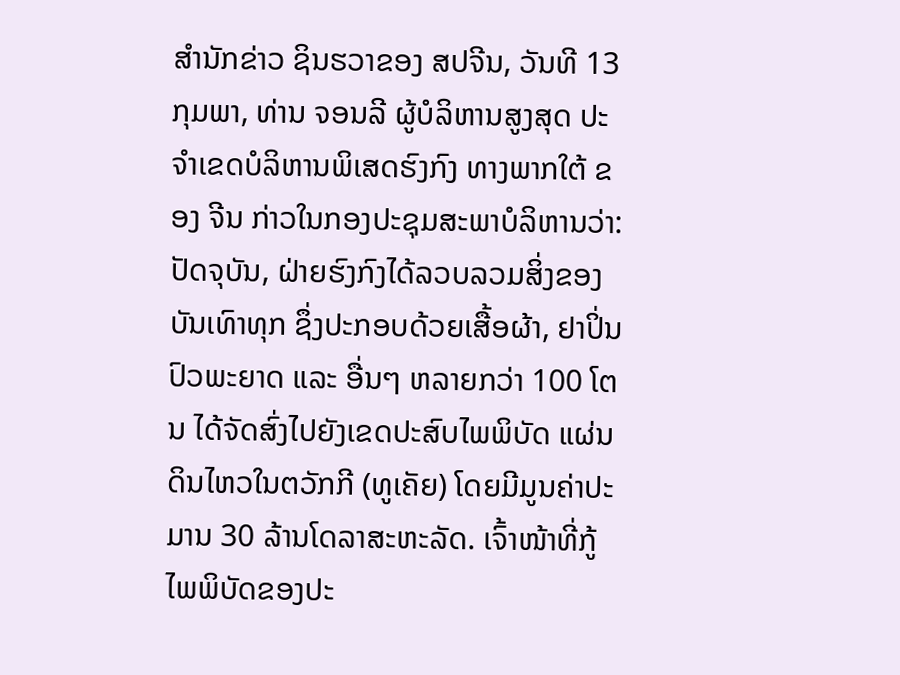ສຳນັກຂ່າວ ຊິນຮວາຂອງ ສປຈີນ, ວັນທີ 13 ກຸມພາ, ທ່ານ ຈອນລີ ຜູ້ບໍລິຫານສູງສຸດ ປະຈຳເຂດບໍລິຫານພິເສດຮົງກົງ ທາງພາກໃຕ້ ຂອງ ຈີນ ກ່າວໃນກອງປະຊຸມສະພາບໍລິຫານວ່າ: ປັດຈຸບັນ, ຝ່າຍຮົງກົງໄດ້ລວບລວມສິ່ງຂອງບັນເທົາທຸກ ຊຶ່ງປະກອບດ້ວຍເສື້ອຜ້າ, ຢາປິ່ນປົວພະຍາດ ແລະ ອື່ນໆ ຫລາຍກວ່າ 100 ໂຕນ ໄດ້ຈັດສົ່ງໄປຍັງເຂດປະສົບໄພພິບັດ ແຜ່ນດິນໄຫວໃນຕວັກກີ (ທູເຄັຍ) ໂດຍມີມູນຄ່າປະມານ 30 ລ້ານໂດລາສະຫະລັດ. ເຈົ້າໜ້າທີ່ກູ້ໄພພິບັດຂອງປະ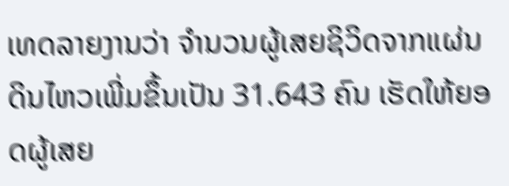ເທດລາຍງານວ່າ ຈຳນວນຜູ້ເສຍຊິວິດຈາກແຜ່ນດິນໄຫວເພີ່ມຂຶ້ນເປັນ 31.643 ຄົນ ເຮັດໃຫ້ຍອດຜູ້ເສຍ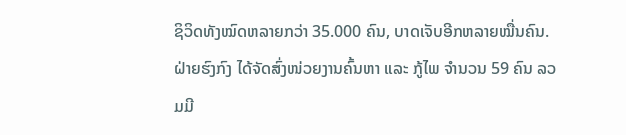ຊິວິດທັງໝົດຫລາຍກວ່າ 35.000 ຄົນ, ບາດເຈັບອີກຫລາຍໝື່ນຄົນ. ຝ່າຍຮົງກົງ ໄດ້ຈັດສົ່ງໜ່ວຍງານຄົ້ນຫາ ແລະ ກູ້ໄພ ຈຳນວນ 59 ຄົນ ລວມມີ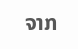ຈາກ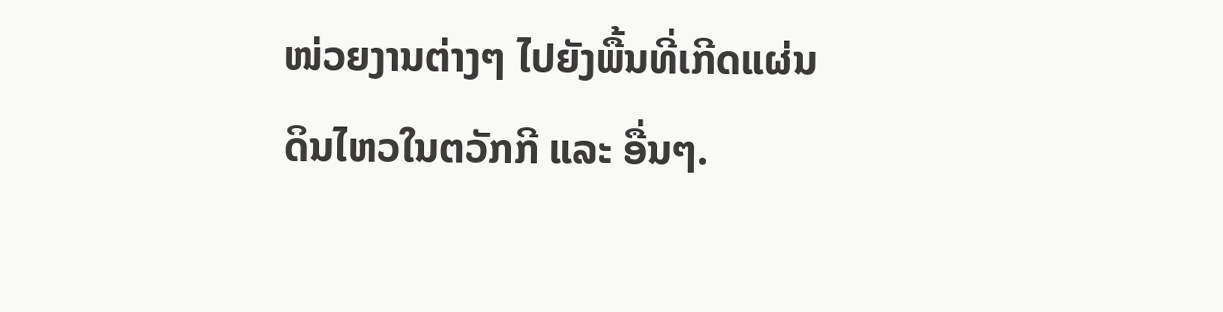ໜ່ວຍງານຕ່າງໆ ໄປຍັງພື້ນທີ່ເກີດແຜ່ນດິນໄຫວໃນຕວັກກີ ແລະ ອື່ນໆ.